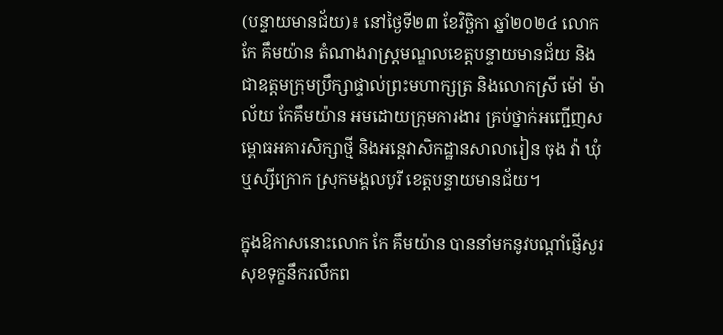(បន្ទាយមានជ័យ)៖ នៅថ្ងៃទី២៣ ខែវិច្ឆិកា ឆ្នាំ២០២៤ លោក កែ គឹមយ៉ាន តំណាងរាស្ត្រមណ្ឌលខេត្តបន្ទាយមានជ័យ និងជាឧត្តមក្រុមប្រឹក្សាផ្ទាល់ព្រះមហាក្សត្រ និងលោកស្រី ម៉ៅ ម៉ាល័យ កែគឹមយ៉ាន អមដោយក្រុមការងារ គ្រប់ថ្នាក់អញ្ជើញសម្ពោធអគារសិក្សាថ្មី និងអន្តេវាសិកដ្ឋានសាលារៀន ចុង វ៉ា ឃុំឬស្សីក្រោក ស្រុកមង្គលបូរី ខេត្តបន្ទាយមានជ័យ។

ក្នុងឱកាសនោះលោក កែ គឹមយ៉ាន បាននាំមកនូវបណ្តាំផ្ញើសួរសុខទុក្ខនឹករលឹកព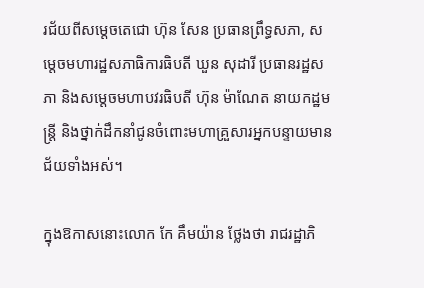រជ័យពីសម្តេចតេជោ ហ៊ុន សែន ប្រធានព្រឹទ្ធសភា, សម្តេចមហារដ្ឋសភាធិការធិបតី ឃួន សុដារី ប្រធានរដ្ឋសភា និងសម្តេចមហាបវរធិបតី ហ៊ុន ម៉ាណែត នាយកដ្ឋមន្រ្តី និងថ្នាក់ដឹកនាំជូនចំពោះមហាគ្រួសារអ្នកបន្ទាយមានជ័យទាំងអស់។

ក្នុងឱកាសនោះលោក កែ គឹមយ៉ាន ថ្លែងថា រាជរដ្ឋាភិ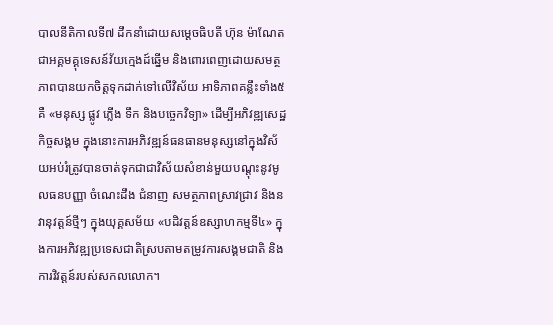បាលនីតិកាលទី៧ ដឹកនាំដោយសម្ដេចធិបតី ហ៊ុន ម៉ាណែត ជាអគ្គមគ្គុទេសន៍វ័យក្មេងដ៍ឆ្នើម និងពោរពេញដោយសមត្ថភាពបានយកចិត្តទុកដាក់ទៅលើវិស័យ អាទិភាពគន្លឹះទាំង៥ គឺ «មនុស្ស ផ្លូវ ភ្លើង ទឹក និងបច្ចេកវិទ្យា» ដើម្បីអភិវឌ្ឍសេដ្ឋកិច្ចសង្គម ក្នុងនោះការអភិវឌ្ឍន៍ធនធានមនុស្សនៅក្នុងវិស័យអប់រំត្រូវបានចាត់ទុកជាជាវិស័យសំខាន់មួយបណ្តុះនូវមូលធនបញ្ញា ចំណេះដឹង ជំនាញ សមត្ថភាពស្រាវជ្រាវ និងនវានុវត្តន៍ថ្មីៗ ក្នុងយុគ្គសម័យ «បដិវត្តន៍ឧស្សាហកម្មទី៤» ក្នុងការអភិវឌ្ឍប្រទេសជាតិស្របតាមតម្រូវការសង្គមជាតិ និងការវិវត្តន៍របស់សកលលោក។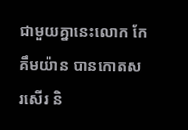ជាមួយគ្នានេះលោក កែ គឹមយ៉ាន បានកោតសរសើរ និ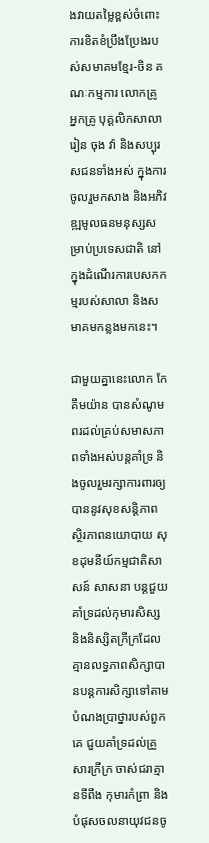ងវាយតម្លៃខ្ពស់ចំពោះការខិតខំប្រឹងប្រែងរបស់សមាគមខ្មែរ-ចិន គណៈកម្មការ លោកគ្រូ អ្នកគ្រូ បុគ្គលិកសាលារៀន ចុង វ៉ា និងសប្បុរសជនទាំងអស់ ក្នុងការចូលរួមកសាង និងអភិវឌ្ឍមូលធនមនុស្សសម្រាប់ប្រទេសជាតិ នៅក្នុងដំណើរការបេសកកម្មរបស់សាលា និងសមាគមកន្លងមកនេះ។

ជាមួយគ្នានេះលោក កែ គឹមយ៉ាន បានសំណូមពរដល់គ្រប់សមាសភាពទាំងអស់បន្តគាំទ្រ និងចូលរួមរក្សាការពារឲ្យបាននូវសុខសន្តិភាព ស្ថិរភាពនយោបាយ សុខដុមនីយ៍កម្មជាតិសាសន៍ សាសនា បន្តជួយគាំទ្រដល់កុមារសិស្ស និងនិស្សិតក្រីក្រដែលគ្មានលទ្ធភាពសិក្សាបានបន្តការសិក្សាទៅតាមបំណងប្រាថ្នារបស់ពួកគេ ជួយគាំទ្រដល់គ្រួសារក្រីក្រ ចាស់ជរាគ្មានទីពឹង កុមារកំព្រា និងបំផុសចលនាយុវជនចូ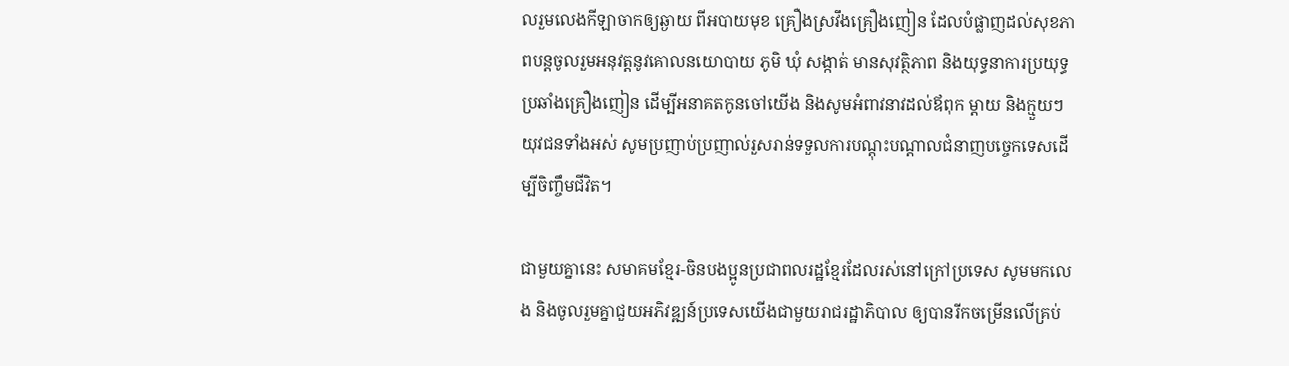លរួមលេងកីឡាចាកឲ្យឆ្ងាយ ពីអបាយមុខ គ្រឿងស្រវឹងគ្រឿងញៀន ដែលបំផ្លាញដល់សុខភាពបន្តចូលរួមអនុវត្តនូវគោលនយោបាយ ភូមិ ឃុំ សង្កាត់ មានសុវត្ថិភាព និងយុទ្ធនាការប្រយុទ្ធប្រឆាំងគ្រឿងញៀន ដើម្បីអនាគតកូនចៅយើង និងសូមអំពាវនាវដល់ឪពុក ម្តាយ និងក្មួយៗយុវជនទាំងអស់ សូមប្រញាប់ប្រញាល់រួសរាន់ទទួលការបណ្តុះបណ្តាលជំនាញបច្ចេកទេសដើម្បីចិញ្ចឹមជីវិត។

ជាមួយគ្នានេះ សមាគមខ្មែរ-ចិនបងប្អូនប្រជាពលរដ្ឋខ្មែរដែលរស់នៅក្រៅប្រទេស សូមមកលេង និងចូលរួមគ្នាជួយអភិវឌ្ឍន៍ប្រទេសយើងជាមួយរាជរដ្ឋាភិបាល ឲ្យបានរីកចម្រើនលើគ្រប់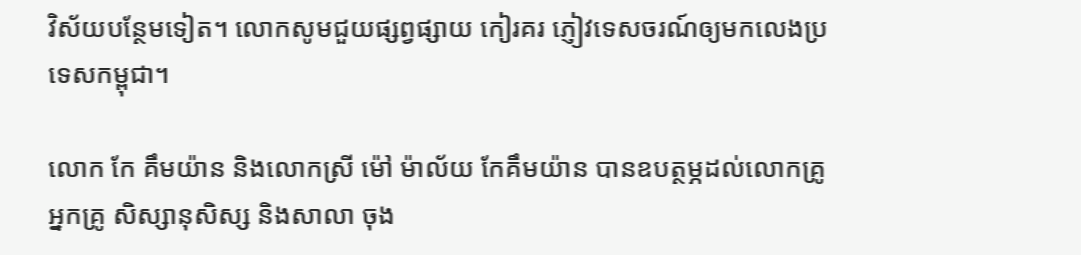វិស័យបន្ថែមទៀត។ លោកសូមជួយផ្សព្វផ្សាយ កៀរគរ ភ្ញៀវទេសចរណ៍ឲ្យមកលេងប្រទេសកម្ពុជា។

លោក កែ គឹមយ៉ាន និងលោកស្រី ម៉ៅ ម៉ាល័យ កែគឹមយ៉ាន បានឧបត្ថម្ភដល់លោកគ្រូអ្នកគ្រូ សិស្សានុសិស្ស និងសាលា ចុង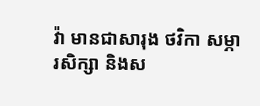វ៉ា មានជាសារុង ថវិកា សម្ភារសិក្សា និងស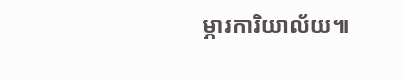ម្ភារការិយាល័យ៕